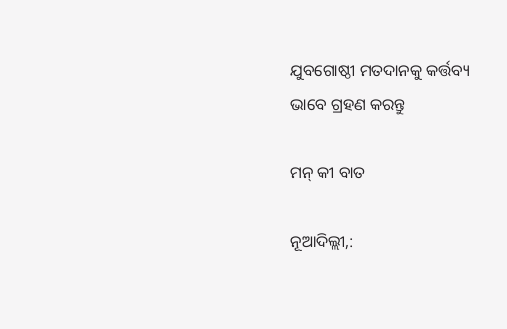ଯୁବଗୋଷ୍ଠୀ ମତଦାନକୁ କର୍ତ୍ତବ୍ୟ ଭାବେ ଗ୍ରହଣ କରନ୍ତୁ

ମନ୍‌ କୀ ବାତ

ନୂଆଦିଲ୍ଲୀ,: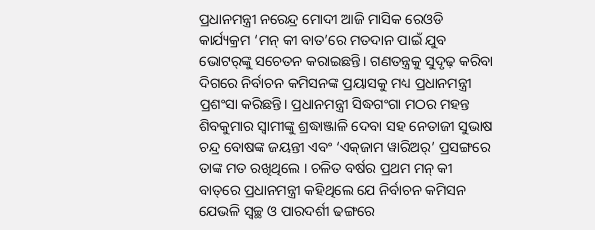ପ୍ରଧାନମନ୍ତ୍ରୀ ନରେନ୍ଦ୍ର ମୋଦୀ ଆଜି ମାସିକ ରେଓଡି କାର୍ଯ୍ୟକ୍ରମ ‘ମନ୍‌ କୀ ବାତ’ରେ ମତଦାନ ପାଇଁ ଯୁବ ଭୋଟର୍‌ଙ୍କୁ ସଚେତନ କରାଇଛନ୍ତି। ଗଣତନ୍ତ୍ରକୁ ସୁଦୃଢ଼ କରିବା ଦିଗରେ ନିର୍ବାଚନ କମିସନଙ୍କ ପ୍ରୟାସକୁ ମଧ୍ୟ ପ୍ରଧାନମନ୍ତ୍ରୀ ପ୍ରଶଂସା କରିଛନ୍ତି। ପ୍ରଧାନମନ୍ତ୍ରୀ ସିଦ୍ଧଗଂଗା ମଠର ମହନ୍ତ ଶିବକୁମାର ସ୍ବାମୀଙ୍କୁ ଶ୍ରଦ୍ଧାଞ୍ଜାଳି ଦେବା ସହ ନେତାଜୀ ସୁଭାଷ ଚନ୍ଦ୍ର ବୋଷଙ୍କ ଜୟନ୍ତୀ ଏବଂ ‘ଏକ୍‌ଜାମ ୱାରିଅର୍‌’ ପ୍ରସଙ୍ଗରେ ତାଙ୍କ ମତ ରଖିଥିଲେ । ଚଳିତ ବର୍ଷର ପ୍ରଥମ ମନ୍‌ କୀ ବାତ୍‌ରେ ପ୍ରଧାନମନ୍ତ୍ରୀ କହିଥିଲେ ଯେ ନିର୍ବାଚନ କମିସନ ଯେଭଳି ସ୍ବଚ୍ଛ ଓ ପାରଦର୍ଶୀ ଢଙ୍ଗରେ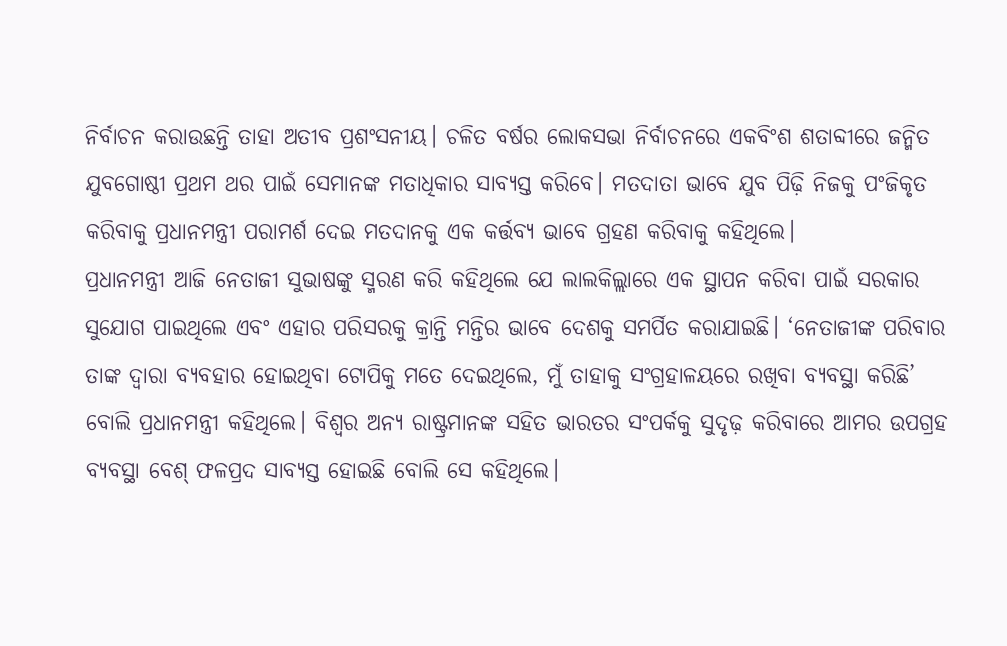ନିର୍ବାଚନ କରାଉଛନ୍ତି ତାହା ଅତୀବ ପ୍ରଶଂସନୀୟ। ଚଳିତ ବର୍ଷର ଲୋକସଭା ନିର୍ବାଚନରେ ଏକବିଂଶ ଶତାବ୍ଦୀରେ ଜନ୍ମିତ ଯୁବଗୋଷ୍ଠୀ ପ୍ରଥମ ଥର ପାଇଁ ସେମାନଙ୍କ ମତାଧିକାର ସାବ୍ୟସ୍ତ କରିବେ। ମତଦାତା ଭାବେ ଯୁବ ପିଢ଼ି ନିଜକୁ ପଂଜିକୃତ କରିବାକୁ ପ୍ରଧାନମନ୍ତ୍ରୀ ପରାମର୍ଶ ଦେଇ ମତଦାନକୁ ଏକ କର୍ତ୍ତବ୍ୟ ଭାବେ ଗ୍ରହଣ କରିବାକୁ କହିଥିଲେ।
ପ୍ରଧାନମନ୍ତ୍ରୀ ଆଜି ନେତାଜୀ ସୁଭାଷଙ୍କୁ ସ୍ମରଣ କରି କହିଥିଲେ ଯେ ଲାଲକିଲ୍ଲାରେ ଏକ ସ୍ଥାପନ କରିବା ପାଇଁ ସରକାର ସୁଯୋଗ ପାଇଥିଲେ ଏବଂ ଏହାର ପରିସରକୁ କ୍ରାନ୍ତି ମନ୍ତିର ଭାବେ ଦେଶକୁ ସମର୍ପିତ କରାଯାଇଛି। ‘ନେତାଜୀଙ୍କ ପରିବାର ତାଙ୍କ ଦ୍ବାରା ବ୍ୟବହାର ହୋଇଥିବା ଟୋପିକୁ ମତେ ଦେଇଥିଲେ, ମୁଁ ତାହାକୁ ସଂଗ୍ରହାଳୟରେ ରଖିବା ବ୍ୟବସ୍ଥା କରିଛି’ ବୋଲି ପ୍ରଧାନମନ୍ତ୍ରୀ କହିଥିଲେ। ବିଶ୍ବର ଅନ୍ୟ ରାଷ୍ଟ୍ରମାନଙ୍କ ସହିତ ଭାରତର ସଂପର୍କକୁ ସୁଦୃଢ଼ କରିବାରେ ଆମର ଉପଗ୍ରହ ବ୍ୟବସ୍ଥା ବେଶ୍‌ ଫଳପ୍ରଦ ସାବ୍ୟସ୍ତ ହୋଇଛି ବୋଲି ସେ କହିଥିଲେ।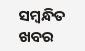ସମ୍ବନ୍ଧିତ ଖବର